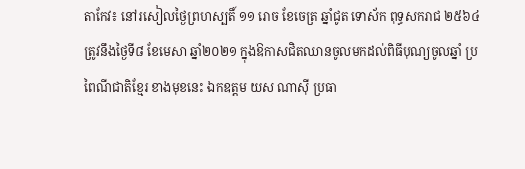តាកែវ៖ នៅរសៀលថ្ងៃព្រហស្បតិ៍ ១១ រោច ខែចេត្រ ឆ្នាំជូត ទោស័ក ពុទ្ធសករាជ ២៥៦៤ ត្រូវនឹងថ្ងៃទី៨ ខែមេសា ឆ្នាំ២០២១ ក្នុងឱកាសជិតឈានចូលមកដល់ពិធីបុណ្យចូលឆ្នាំ ប្រពៃណីជាតិខ្មែរ ខាងមុខនេះ ឯកឧត្តម យស ណាស៊ី ប្រធា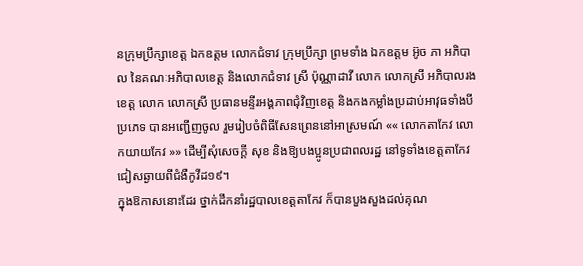នក្រុមប្រឹក្សាខេត្ត ឯកឧត្តម លោកជំទាវ ក្រុមប្រឹក្សា ព្រមទាំង ឯកឧត្តម អ៊ូច ភា អភិបាល នៃគណៈអភិបាលខេត្ត និងលោកជំទាវ ស្រី ប៉ុណ្ណាដាវី លោក លោកស្រី អភិបាលរងខេត្ត លោក លោកស្រី ប្រធានមន្ទីរអង្គភាពជុំវិញខេត្ត និងកងកម្លាំងប្រដាប់អាវុធទាំងបីប្រភេទ បានអញ្ជើញចូល រួមរៀបចំពិធីសែនព្រេននៅអាស្រមណ៍ «« លោកតាកែវ លោកយាយកែវ »» ដើម្បីសុំសេចក្ដី សុខ និងឱ្យបងប្អូនប្រជាពលរដ្ឋ នៅទូទាំងខេត្តតាកែវ ជៀសឆ្ងាយពីជំងឺកូវីដ១៩។
ក្នុងឱកាសនោះដែរ ថ្នាក់ដឹកនាំរដ្ឋបាលខេត្តតាកែវ ក៏បានបួងសួងដល់គុណ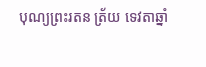បុណ្យព្រះរតន ត្រ័យ ទេវតាឆ្នាំ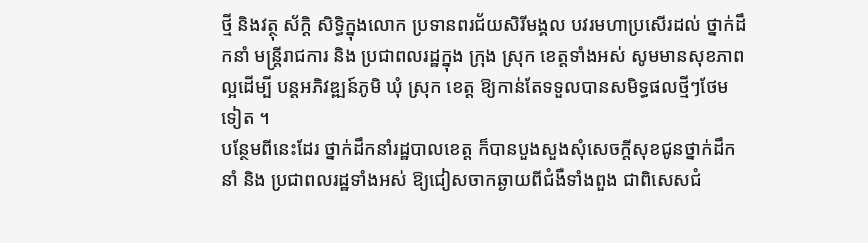ថ្មី និងវត្ថុ ស័ក្តិ សិទ្ធិក្នុងលោក ប្រទានពរជ័យសិរីមង្គល បវរមហាប្រសើរដល់ ថ្នាក់ដឹកនាំ មន្ត្រីរាជការ និង ប្រជាពលរដ្ឋក្នុង ក្រុង ស្រុក ខេត្តទាំងអស់ សូមមានសុខភាព ល្អដើម្បី បន្តអភិវឌ្ឍន៍ភូមិ ឃុំ ស្រុក ខេត្ត ឱ្យកាន់តែទទួលបានសមិទ្ធផលថ្មីៗថែមទៀត ។
បន្ថែមពីនេះដែរ ថ្នាក់ដឹកនាំរដ្ឋបាលខេត្ត ក៏បានបួងសួងសុំសេចក្តីសុខជូនថ្នាក់ដឹកនាំ និង ប្រជាពលរដ្ឋទាំងអស់ ឱ្យជៀសចាកឆ្ងាយពីជំងឺទាំងពួង ជាពិសេសជំ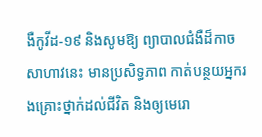ងឺកូវីដ-១៩ និងសូមឱ្យ ព្យាបាលជំងឺដ៏កាចសាហាវនេះ មានប្រសិទ្ធភាព កាត់បន្ថយអ្នករងគ្រោះថ្នាក់ដល់ជីវិត និងឲ្យមេរោ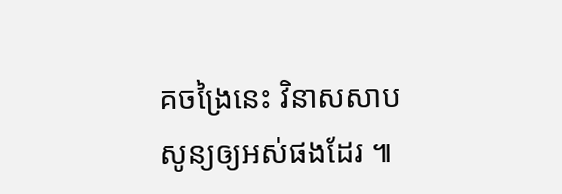គចង្រៃនេះ វិនាសសាប សូន្យឲ្យអស់ផងដែរ ៕